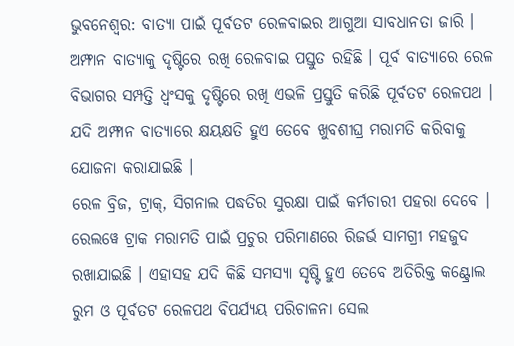ଭୁବନେଶ୍ବର: ବାତ୍ୟା ପାଇଁ ପୂର୍ବତଟ ରେଳବାଇର ଆଗୁଆ ସାବଧାନତା ଜାରି । ଅମ୍ଫାନ ବାତ୍ୟାକୁ ଦୃଷ୍ଟିରେ ରଖି ରେଳବାଇ ପସ୍ତୁତ ରହିଛି । ପୂର୍ବ ବାତ୍ୟାରେ ରେଳ ବିଭାଗର ସମ୍ପତ୍ତି ଧ୍ବଂସକୁ ଦୃଷ୍ଟିରେ ରଖି ଏଭଳି ପ୍ରସ୍ତୁତି କରିଛି ପୂର୍ବତଟ ରେଳପଥ । ଯଦି ଅମ୍ଫାନ ବାତ୍ୟାରେ କ୍ଷୟକ୍ଷତି ହୁଏ ତେବେ ଖୁବଶୀଘ୍ର ମରାମତି କରିବାକୁ ଯୋଜନା କରାଯାଇଛି ।
ରେଳ ବ୍ରିଜ, ଟ୍ରାକ୍, ସିଗନାଲ ପଦ୍ଧତିର ସୁରକ୍ଷା ପାଇଁ କର୍ମଚାରୀ ପହରା ଦେବେ । ରେଲୱେ ଟ୍ରାକ ମରାମତି ପାଇଁ ପ୍ରଚୁର ପରିମାଣରେ ରିଜର୍ଭ ସାମଗ୍ରୀ ମହଜୁଦ ରଖାଯାଇଛି । ଏହାସହ ଯଦି କିଛି ସମସ୍ୟା ସୃଷ୍ଟି ହୁଏ ତେବେ ଅତିରିକ୍ତ କଣ୍ଟ୍ରୋଲ ରୁମ ଓ ପୂର୍ବତଟ ରେଳପଥ ବିପର୍ଯ୍ୟୟ ପରିଚାଳନା ସେଲ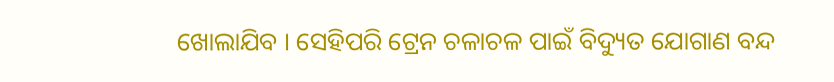ଖୋଲାଯିବ । ସେହିପରି ଟ୍ରେନ ଚଳାଚଳ ପାଇଁ ବିଦ୍ୟୁତ ଯୋଗାଣ ବନ୍ଦ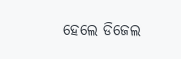ହେଲେ ଡିଜେଲ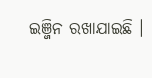ଇଞ୍ଜିନ ରଖାଯାଇଛି ।